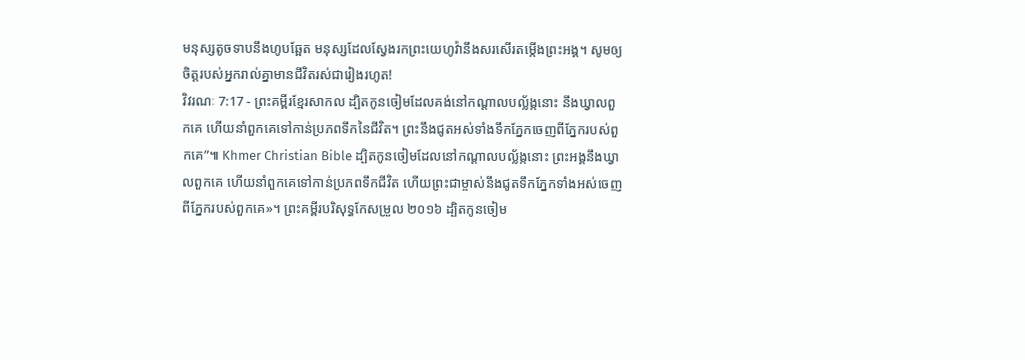មនុស្សតូចទាបនឹងហូបឆ្អែត មនុស្សដែលស្វែងរកព្រះយេហូវ៉ានឹងសរសើរតម្កើងព្រះអង្គ។ សូមឲ្យចិត្តរបស់អ្នករាល់គ្នាមានជីវិតរស់ជារៀងរហូត!
វិវរណៈ 7:17 - ព្រះគម្ពីរខ្មែរសាកល ដ្បិតកូនចៀមដែលគង់នៅកណ្ដាលបល្ល័ង្កនោះ នឹងឃ្វាលពួកគេ ហើយនាំពួកគេទៅកាន់ប្រភពទឹកនៃជីវិត។ ព្រះនឹងជូតអស់ទាំងទឹកភ្នែកចេញពីភ្នែករបស់ពួកគេ”៕ Khmer Christian Bible ដ្បិតកូនចៀមដែលនៅកណ្ដាលបល្ល័ង្កនោះ ព្រះអង្គនឹងឃ្វាលពួកគេ ហើយនាំពួកគេទៅកាន់ប្រភពទឹកជីវិត ហើយព្រះជាម្ចាស់នឹងជូតទឹកភ្នែកទាំងអស់ចេញពីភ្នែករបស់ពួកគេ»។ ព្រះគម្ពីរបរិសុទ្ធកែសម្រួល ២០១៦ ដ្បិតកូនចៀម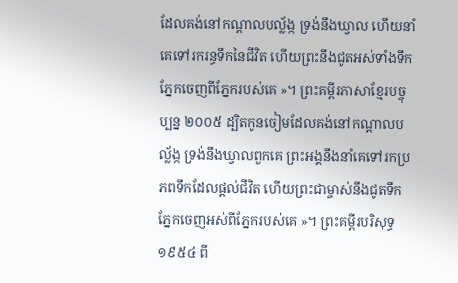ដែលគង់នៅកណ្ដាលបល្ល័ង្ក ទ្រង់នឹងឃ្វាល ហើយនាំគេទៅរករន្ធទឹកនៃជីវិត ហើយព្រះនឹងជូតអស់ទាំងទឹកភ្នែកចេញពីភ្នែករបស់គេ »។ ព្រះគម្ពីរភាសាខ្មែរបច្ចុប្បន្ន ២០០៥ ដ្បិតកូនចៀមដែលគង់នៅកណ្ដាលបល្ល័ង្ក ទ្រង់នឹងឃ្វាលពួកគេ ព្រះអង្គនឹងនាំគេទៅរកប្រភពទឹកដែលផ្ដល់ជីវិត ហើយព្រះជាម្ចាស់នឹងជូតទឹកភ្នែកចេញអស់ពីភ្នែករបស់គេ »។ ព្រះគម្ពីរបរិសុទ្ធ ១៩៥៤ ពី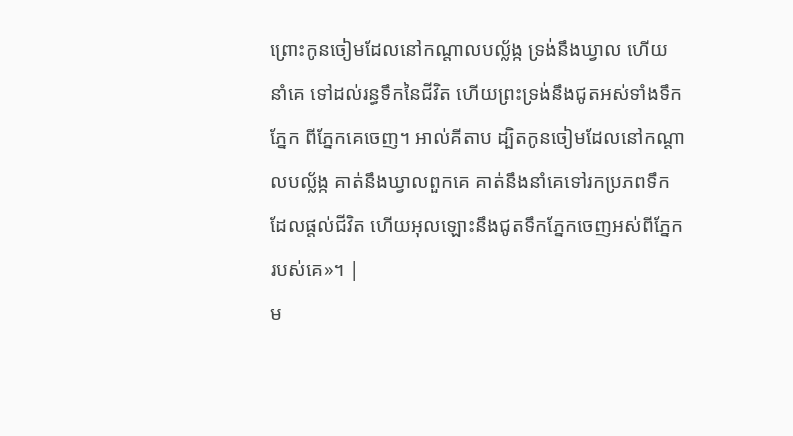ព្រោះកូនចៀមដែលនៅកណ្តាលបល្ល័ង្ក ទ្រង់នឹងឃ្វាល ហើយនាំគេ ទៅដល់រន្ធទឹកនៃជីវិត ហើយព្រះទ្រង់នឹងជូតអស់ទាំងទឹកភ្នែក ពីភ្នែកគេចេញ។ អាល់គីតាប ដ្បិតកូនចៀមដែលនៅកណ្ដាលបល្ល័ង្ក គាត់នឹងឃ្វាលពួកគេ គាត់នឹងនាំគេទៅរកប្រភពទឹកដែលផ្ដល់ជីវិត ហើយអុលឡោះនឹងជូតទឹកភ្នែកចេញអស់ពីភ្នែករបស់គេ»។ |
ម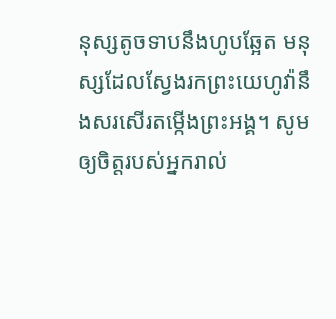នុស្សតូចទាបនឹងហូបឆ្អែត មនុស្សដែលស្វែងរកព្រះយេហូវ៉ានឹងសរសើរតម្កើងព្រះអង្គ។ សូមឲ្យចិត្តរបស់អ្នករាល់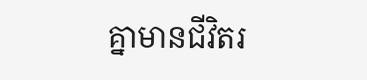គ្នាមានជីវិតរ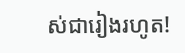ស់ជារៀងរហូត!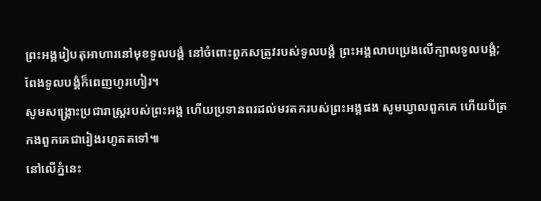ព្រះអង្គរៀបតុអាហារនៅមុខទូលបង្គំ នៅចំពោះពួកសត្រូវរបស់ទូលបង្គំ ព្រះអង្គលាបប្រេងលើក្បាលទូលបង្គំ; ពែងទូលបង្គំក៏ពេញហូរហៀរ។
សូមសង្គ្រោះប្រជារាស្ត្ររបស់ព្រះអង្គ ហើយប្រទានពរដល់មរតករបស់ព្រះអង្គផង សូមឃ្វាលពួកគេ ហើយបីត្រកងពួកគេជារៀងរហូតតទៅ៕
នៅលើភ្នំនេះ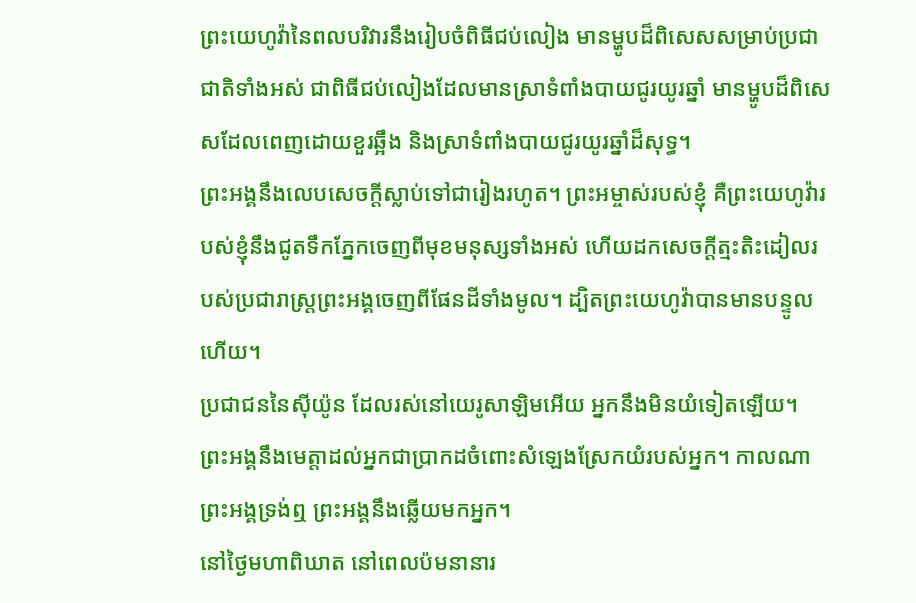ព្រះយេហូវ៉ានៃពលបរិវារនឹងរៀបចំពិធីជប់លៀង មានម្ហូបដ៏ពិសេសសម្រាប់ប្រជាជាតិទាំងអស់ ជាពិធីជប់លៀងដែលមានស្រាទំពាំងបាយជូរយូរឆ្នាំ មានម្ហូបដ៏ពិសេសដែលពេញដោយខួរឆ្អឹង និងស្រាទំពាំងបាយជូរយូរឆ្នាំដ៏សុទ្ធ។
ព្រះអង្គនឹងលេបសេចក្ដីស្លាប់ទៅជារៀងរហូត។ ព្រះអម្ចាស់របស់ខ្ញុំ គឺព្រះយេហូវ៉ារបស់ខ្ញុំនឹងជូតទឹកភ្នែកចេញពីមុខមនុស្សទាំងអស់ ហើយដកសេចក្ដីត្មះតិះដៀលរបស់ប្រជារាស្ត្រព្រះអង្គចេញពីផែនដីទាំងមូល។ ដ្បិតព្រះយេហូវ៉ាបានមានបន្ទូលហើយ។
ប្រជាជននៃស៊ីយ៉ូន ដែលរស់នៅយេរូសាឡិមអើយ អ្នកនឹងមិនយំទៀតឡើយ។ ព្រះអង្គនឹងមេត្តាដល់អ្នកជាប្រាកដចំពោះសំឡេងស្រែកយំរបស់អ្នក។ កាលណាព្រះអង្គទ្រង់ឮ ព្រះអង្គនឹងឆ្លើយមកអ្នក។
នៅថ្ងៃមហាពិឃាត នៅពេលប៉មនានារ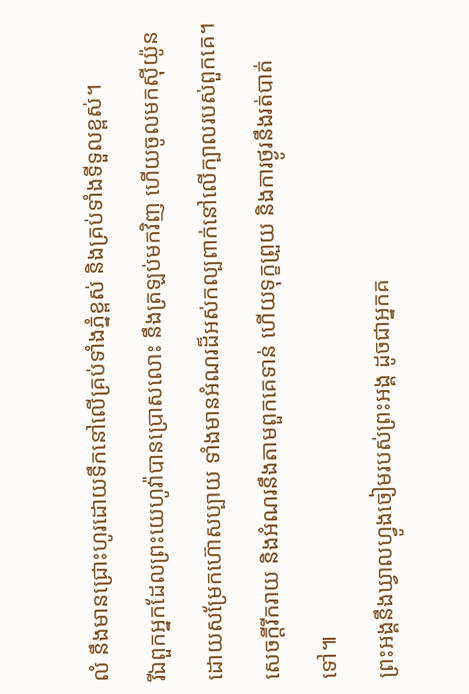លំ នឹងមានជ្រោះហូរដោយទឹកនៅលើគ្រប់ទាំងភ្នំខ្ពស់ និងគ្រប់ទាំងទីទួលខ្ពស់។
រីឯពួកអ្នកដែលព្រះយេហូវ៉ាបានប្រោសលោះ នឹងត្រឡប់មកវិញ ហើយចូលមកស៊ីយ៉ូនដោយសម្រែកហ៊ោសប្បាយ ទាំងមានអំណរដ៏អស់កល្បពាក់នៅលើក្បាលរបស់ពួកគេ។ សេចក្ដីរីករាយ និងអំណរនឹងតាមពួកគេទាន់ ហើយទុក្ខព្រួយ និងការថ្ងូរនឹងរត់បាត់ទៅ៕
ព្រះអង្គនឹងឃ្វាលហ្វូងចៀមរបស់ព្រះអង្គ ដូចជាអ្នកគ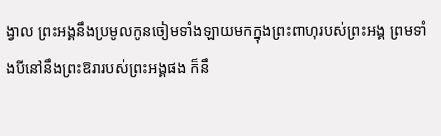ង្វាល ព្រះអង្គនឹងប្រមូលកូនចៀមទាំងឡាយមកក្នុងព្រះពាហុរបស់ព្រះអង្គ ព្រមទាំងបីនៅនឹងព្រះឱរារបស់ព្រះអង្គផង ក៏នឹ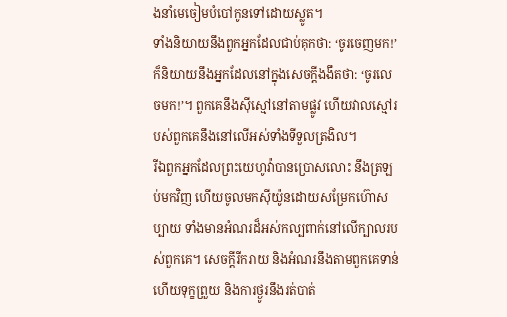ងនាំមេចៀមបំបៅកូនទៅដោយស្លូត។
ទាំងនិយាយនឹងពួកអ្នកដែលជាប់គុកថា: ‘ចូរចេញមក!’ ក៏និយាយនឹងអ្នកដែលនៅក្នុងសេចក្ដីងងឹតថា: ‘ចូរលេចមក!’។ ពួកគេនឹងស៊ីស្មៅនៅតាមផ្លូវ ហើយវាលស្មៅរបស់ពួកគេនឹងនៅលើអស់ទាំងទីទួលត្រងិល។
រីឯពួកអ្នកដែលព្រះយេហូវ៉ាបានប្រោសលោះ នឹងត្រឡប់មកវិញ ហើយចូលមកស៊ីយ៉ូនដោយសម្រែកហ៊ោសប្បាយ ទាំងមានអំណរដ៏អស់កល្បពាក់នៅលើក្បាលរបស់ពួកគេ។ សេចក្ដីរីករាយ និងអំណរនឹងតាមពួកគេទាន់ ហើយទុក្ខព្រួយ និងការថ្ងូរនឹងរត់បាត់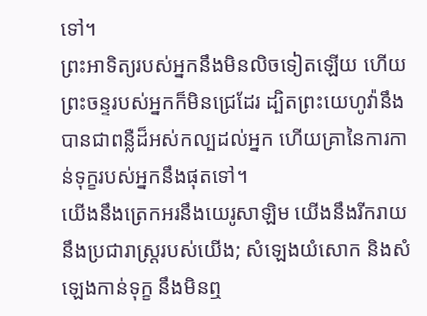ទៅ។
ព្រះអាទិត្យរបស់អ្នកនឹងមិនលិចទៀតឡើយ ហើយព្រះចន្ទរបស់អ្នកក៏មិនជ្រេដែរ ដ្បិតព្រះយេហូវ៉ានឹងបានជាពន្លឺដ៏អស់កល្បដល់អ្នក ហើយគ្រានៃការកាន់ទុក្ខរបស់អ្នកនឹងផុតទៅ។
យើងនឹងត្រេកអរនឹងយេរូសាឡិម យើងនឹងរីករាយនឹងប្រជារាស្ត្ររបស់យើង; សំឡេងយំសោក និងសំឡេងកាន់ទុក្ខ នឹងមិនឮ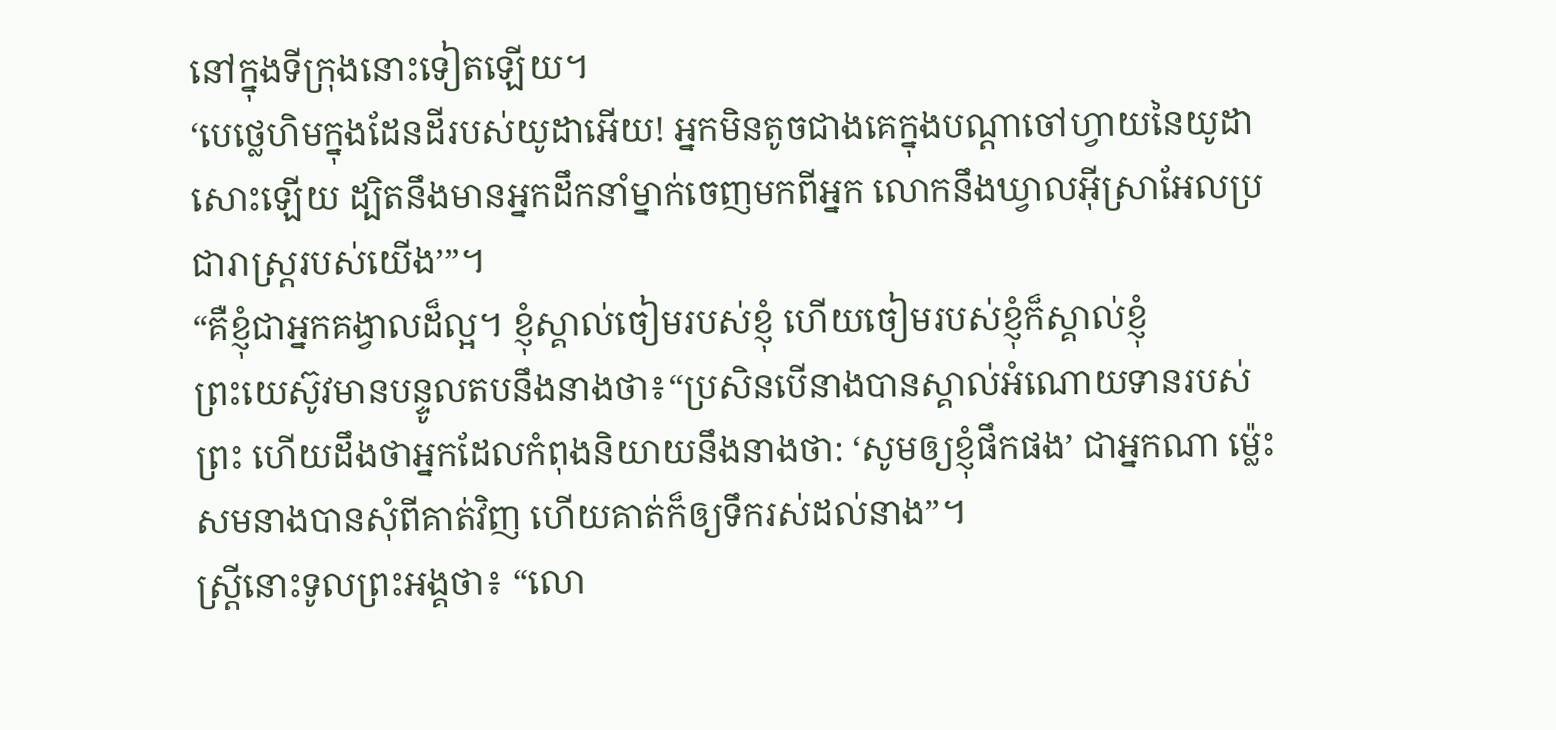នៅក្នុងទីក្រុងនោះទៀតឡើយ។
‘បេថ្លេហិមក្នុងដែនដីរបស់យូដាអើយ! អ្នកមិនតូចជាងគេក្នុងបណ្ដាចៅហ្វាយនៃយូដាសោះឡើយ ដ្បិតនឹងមានអ្នកដឹកនាំម្នាក់ចេញមកពីអ្នក លោកនឹងឃ្វាលអ៊ីស្រាអែលប្រជារាស្ត្ររបស់យើង’”។
“គឺខ្ញុំជាអ្នកគង្វាលដ៏ល្អ។ ខ្ញុំស្គាល់ចៀមរបស់ខ្ញុំ ហើយចៀមរបស់ខ្ញុំក៏ស្គាល់ខ្ញុំ
ព្រះយេស៊ូវមានបន្ទូលតបនឹងនាងថា៖“ប្រសិនបើនាងបានស្គាល់អំណោយទានរបស់ព្រះ ហើយដឹងថាអ្នកដែលកំពុងនិយាយនឹងនាងថា: ‘សូមឲ្យខ្ញុំផឹកផង’ ជាអ្នកណា ម្ល៉េះសមនាងបានសុំពីគាត់វិញ ហើយគាត់ក៏ឲ្យទឹករស់ដល់នាង”។
ស្ត្រីនោះទូលព្រះអង្គថា៖ “លោ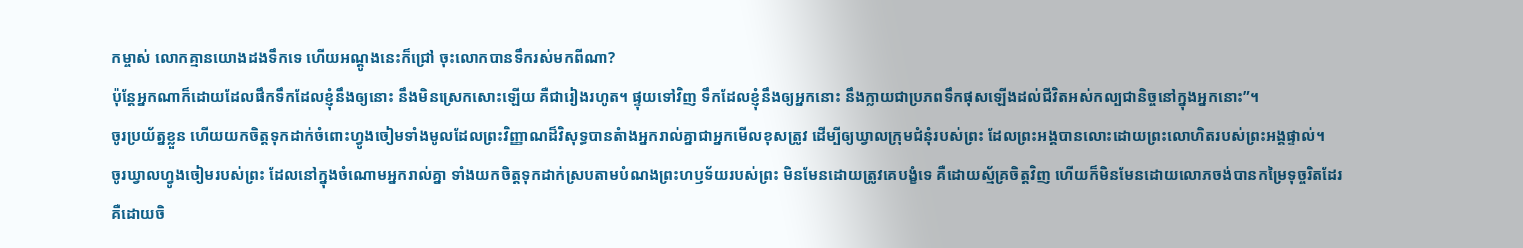កម្ចាស់ លោកគ្មានយោងដងទឹកទេ ហើយអណ្ដូងនេះក៏ជ្រៅ ចុះលោកបានទឹករស់មកពីណា?
ប៉ុន្តែអ្នកណាក៏ដោយដែលផឹកទឹកដែលខ្ញុំនឹងឲ្យនោះ នឹងមិនស្រេកសោះឡើយ គឺជារៀងរហូត។ ផ្ទុយទៅវិញ ទឹកដែលខ្ញុំនឹងឲ្យអ្នកនោះ នឹងក្លាយជាប្រភពទឹកផុសឡើងដល់ជីវិតអស់កល្បជានិច្ចនៅក្នុងអ្នកនោះ”។
ចូរប្រយ័ត្នខ្លួន ហើយយកចិត្តទុកដាក់ចំពោះហ្វូងចៀមទាំងមូលដែលព្រះវិញ្ញាណដ៏វិសុទ្ធបានតំាងអ្នករាល់គ្នាជាអ្នកមើលខុសត្រូវ ដើម្បីឲ្យឃ្វាលក្រុមជំនុំរបស់ព្រះ ដែលព្រះអង្គបានលោះដោយព្រះលោហិតរបស់ព្រះអង្គផ្ទាល់។
ចូរឃ្វាលហ្វូងចៀមរបស់ព្រះ ដែលនៅក្នុងចំណោមអ្នករាល់គ្នា ទាំងយកចិត្តទុកដាក់ស្របតាមបំណងព្រះហឫទ័យរបស់ព្រះ មិនមែនដោយត្រូវគេបង្ខំទេ គឺដោយស្ម័គ្រចិត្តវិញ ហើយក៏មិនមែនដោយលោភចង់បានកម្រៃទុច្ចរិតដែរ គឺដោយចិ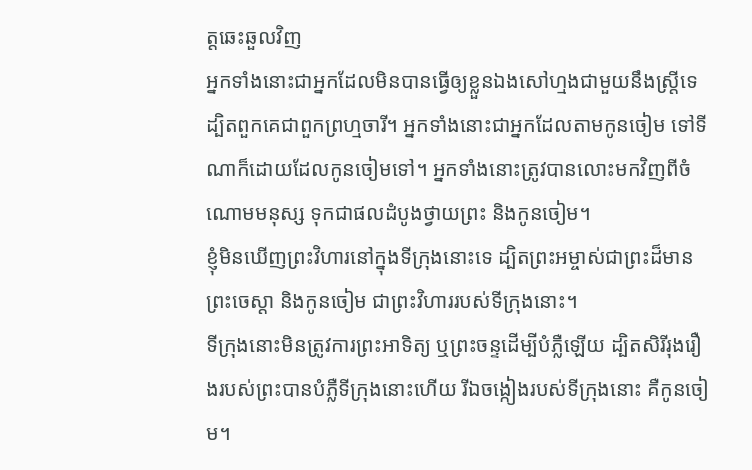ត្តឆេះឆួលវិញ
អ្នកទាំងនោះជាអ្នកដែលមិនបានធ្វើឲ្យខ្លួនឯងសៅហ្មងជាមួយនឹងស្ត្រីទេ ដ្បិតពួកគេជាពួកព្រហ្មចារី។ អ្នកទាំងនោះជាអ្នកដែលតាមកូនចៀម ទៅទីណាក៏ដោយដែលកូនចៀមទៅ។ អ្នកទាំងនោះត្រូវបានលោះមកវិញពីចំណោមមនុស្ស ទុកជាផលដំបូងថ្វាយព្រះ និងកូនចៀម។
ខ្ញុំមិនឃើញព្រះវិហារនៅក្នុងទីក្រុងនោះទេ ដ្បិតព្រះអម្ចាស់ជាព្រះដ៏មានព្រះចេស្ដា និងកូនចៀម ជាព្រះវិហាររបស់ទីក្រុងនោះ។
ទីក្រុងនោះមិនត្រូវការព្រះអាទិត្យ ឬព្រះចន្ទដើម្បីបំភ្លឺឡើយ ដ្បិតសិរីរុងរឿងរបស់ព្រះបានបំភ្លឺទីក្រុងនោះហើយ រីឯចង្កៀងរបស់ទីក្រុងនោះ គឺកូនចៀម។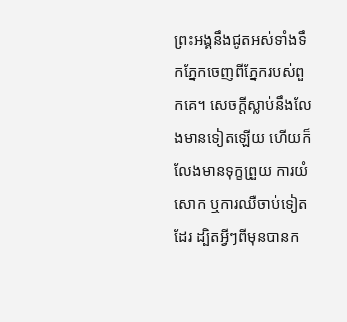ព្រះអង្គនឹងជូតអស់ទាំងទឹកភ្នែកចេញពីភ្នែករបស់ពួកគេ។ សេចក្ដីស្លាប់នឹងលែងមានទៀតឡើយ ហើយក៏លែងមានទុក្ខព្រួយ ការយំសោក ឬការឈឺចាប់ទៀតដែរ ដ្បិតអ្វីៗពីមុនបានក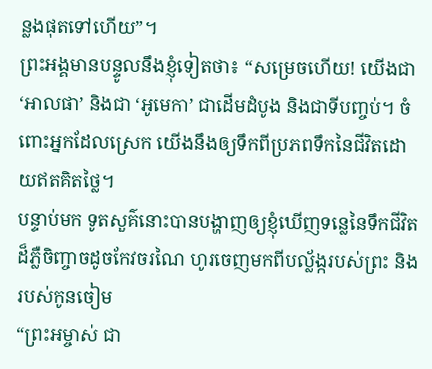ន្លងផុតទៅហើយ”។
ព្រះអង្គមានបន្ទូលនឹងខ្ញុំទៀតថា៖ “សម្រេចហើយ! យើងជា ‘អាលផា’ និងជា ‘អូមេកា’ ជាដើមដំបូង និងជាទីបញ្ចប់។ ចំពោះអ្នកដែលស្រេក យើងនឹងឲ្យទឹកពីប្រភពទឹកនៃជីវិតដោយឥតគិតថ្លៃ។
បន្ទាប់មក ទូតសួគ៌នោះបានបង្ហាញឲ្យខ្ញុំឃើញទន្លេនៃទឹកជីវិតដ៏ភ្លឺចិញ្ចាចដូចកែវចរណៃ ហូរចេញមកពីបល្ល័ង្ករបស់ព្រះ និងរបស់កូនចៀម
“ព្រះអម្ចាស់ ជា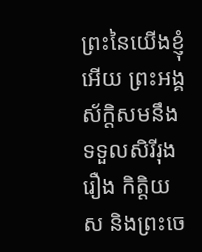ព្រះនៃយើងខ្ញុំអើយ ព្រះអង្គស័ក្ដិសមនឹងទទួលសិរីរុងរឿង កិត្តិយស និងព្រះចេ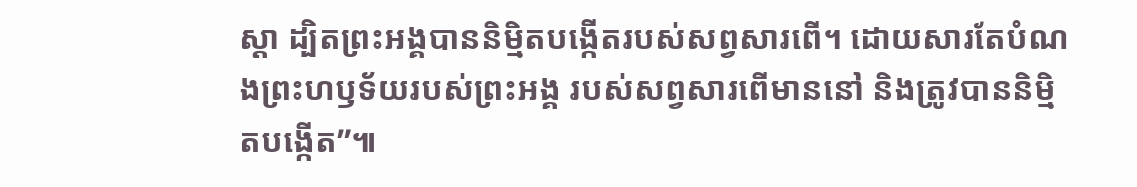ស្ដា ដ្បិតព្រះអង្គបាននិម្មិតបង្កើតរបស់សព្វសារពើ។ ដោយសារតែបំណងព្រះហឫទ័យរបស់ព្រះអង្គ របស់សព្វសារពើមាននៅ និងត្រូវបាននិម្មិតបង្កើត”៕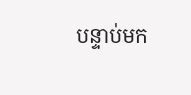បន្ទាប់មក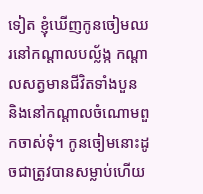ទៀត ខ្ញុំឃើញកូនចៀមឈរនៅកណ្ដាលបល្ល័ង្ក កណ្ដាលសត្វមានជីវិតទាំងបួន និងនៅកណ្ដាលចំណោមពួកចាស់ទុំ។ កូនចៀមនោះដូចជាត្រូវបានសម្លាប់ហើយ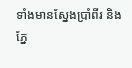ទាំងមានស្នែងប្រាំពីរ និងភ្នែ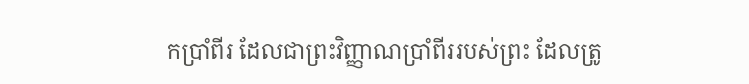កប្រាំពីរ ដែលជាព្រះវិញ្ញាណប្រាំពីររបស់ព្រះ ដែលត្រូ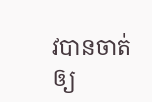វបានចាត់ឲ្យ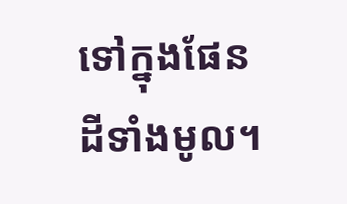ទៅក្នុងផែនដីទាំងមូល។